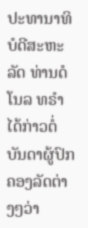ປະທານາທິບໍດີສະຫະລັດ ທ່ານດໍໂນລ ທຣໍາ ໄດ້ກ່າວຕໍ່ບັນດາຜູ້ປົກຄອງລັດຕ່າງໆວ່າ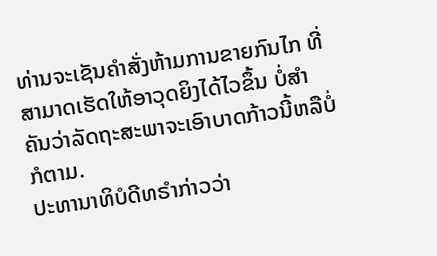ທ່ານຈະເຊັນຄຳສັ່ງຫ້າມການຂາຍກົນໄກ ທີ່ສາມາດເຮັດໃຫ້ອາວຸດຍິງໄດ້ໄວຂຶ້ນ ບໍ່ສຳ
ຄັນວ່າລັດຖະສະພາຈະເອົາບາດກ້າວນີ້ຫລືບໍ່ກໍຕາມ.
ປະທານາທິບໍດີທຣໍາກ່າວວ່າ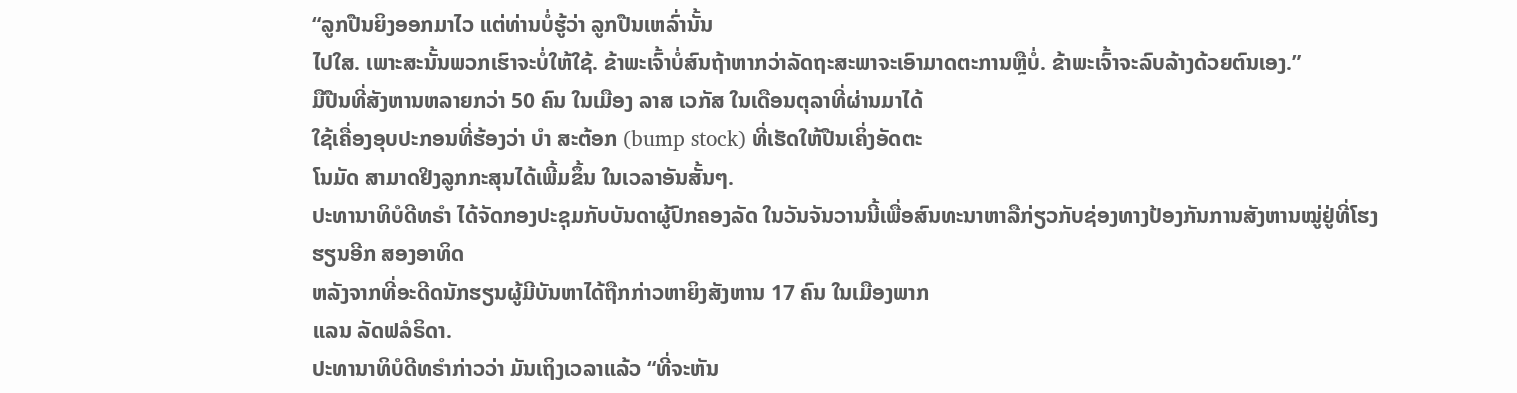“ລູກປືນຍິງອອກມາໄວ ແຕ່ທ່ານບໍ່ຮູ້ວ່າ ລູກປືນເຫລົ່ານັ້ນ
ໄປໃສ. ເພາະສະນັ້ນພວກເຮົາຈະບໍ່ໃຫ້ໃຊ້. ຂ້າພະເຈົ້າບໍ່ສົນຖ້າຫາກວ່າລັດຖະສະພາຈະເອົາມາດຕະການຫຼືບໍ່. ຂ້າພະເຈົ້າຈະລົບລ້າງດ້ວຍຕົນເອງ.”
ມືປືນທີ່ສັງຫານຫລາຍກວ່າ 50 ຄົນ ໃນເມືອງ ລາສ ເວກັສ ໃນເດືອນຕຸລາທີ່ຜ່ານມາໄດ້
ໃຊ້ເຄື່ອງອຸບປະກອນທີ່ຮ້ອງວ່າ ບໍາ ສະຕ້ອກ (bump stock) ທີ່ເຮັດໃຫ້ປືນເຄິ່ງອັດຕະ
ໂນມັດ ສາມາດຢິງລູກກະສຸນໄດ້ເພີ້ມຂຶ້ນ ໃນເວລາອັນສັ້ນໆ.
ປະທານາທິບໍດີທຣໍາ ໄດ້ຈັດກອງປະຊຸມກັບບັນດາຜູ້ປົກຄອງລັດ ໃນວັນຈັນວານນີ້ເພື່ອສົນທະນາຫາລືກ່ຽວກັບຊ່ອງທາງປ້ອງກັນການສັງຫານໝູ່ຢູ່ທີ່ໂຮງຮຽນອີກ ສອງອາທິດ
ຫລັງຈາກທີ່ອະດີດນັກຮຽນຜູ້ມີບັນຫາໄດ້ຖືກກ່າວຫາຍິງສັງຫານ 17 ຄົນ ໃນເມືອງພາກ
ແລນ ລັດຟລໍຣິດາ.
ປະທານາທິບໍດີທຣໍາກ່າວວ່າ ມັນເຖິງເວລາແລ້ວ “ທີ່ຈະຫັນ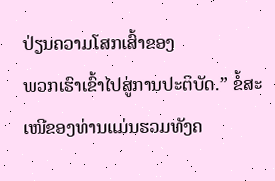ປ່ຽນຄວາມໂສກເສົ້າຂອງ
ພວກເຮົາເຂົ້າໄປສູ່ການປະຕິບັດ.” ຂໍ້ສະເໜີຂອງທ່ານແມ່ນຮວມທັງຄ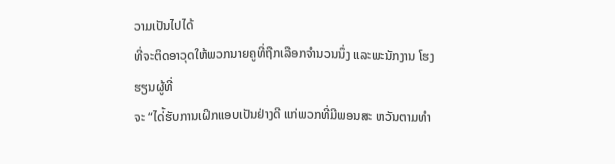ວາມເປັນໄປໄດ້
ທີ່ຈະຕິດອາວຸດໃຫ້ພວກນາຍຄູທີ່ຖືກເລືອກຈຳນວນນຶ່ງ ແລະພະນັກງານ ໂຮງຮຽນຜູ້ທີ່
ຈະ “ໄດ່້ຮັບການເຝິກແອບເປັນຢ່າງດີ ແກ່ພວກທີ່ມີພອນສະ ຫວັນຕາມທຳ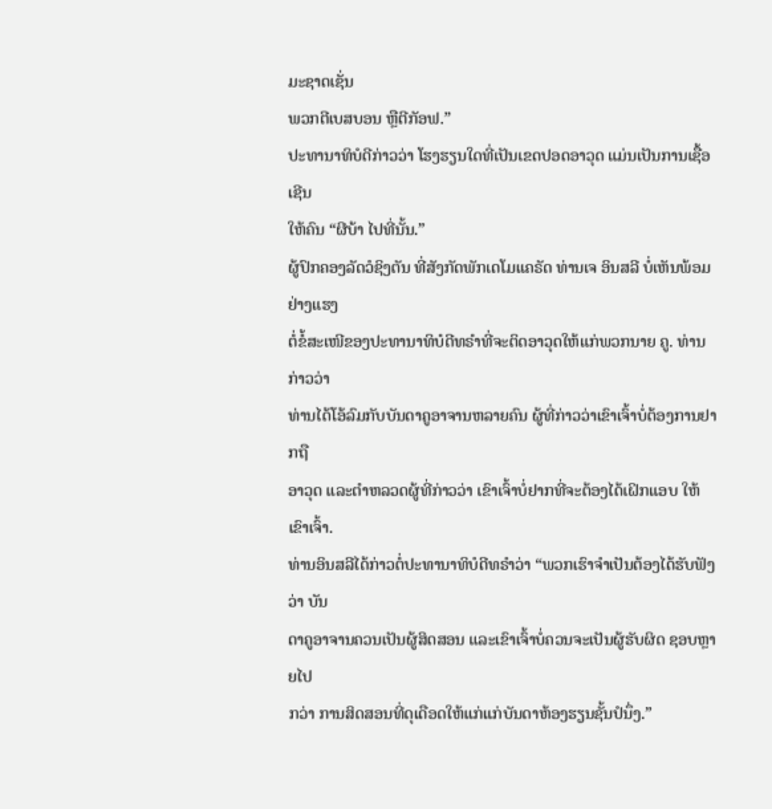ມະຊາດເຊັ່ນ
ພວກຕີເບສບອນ ຫຼືຕີກັອຟ.”
ປະທານາທິບໍດີກ່າວວ່າ ໂຮງຮຽນໃດທີ່ເປັນເຂດປອດອາວຸດ ແມ່ນເປັນການເຊື້ອເຊີນ
ໃຫ້ຄົນ “ຜີບ້າ ໄປທີ່ນັ້ນ.”
ຜູ້ປົກຄອງລັດວໍຊິງຕັນ ທີ່ສັງກັດພັກເດໂມແຄຣັດ ທ່ານເຈ ອິນສລີ ບໍ່ເຫັນພ້ອມຢ່າງແຮງ
ຕໍ່ຂໍ້ສະເໜີຂອງປະທານາທິບໍດີທຣໍາທີ່ຈະຕິດອາວຸດໃຫ້ແກ່ພວກນາຍ ຄູ. ທ່ານກ່າວວ່າ
ທ່ານໄດ້ໂອ້ລົມກັບບັນດາຄູອາຈານຫລາຍຄົນ ຜູ້ທີ່ກ່າວວ່າເຂົາເຈົ້າບໍ່ຕ້ອງການຢາກຖື
ອາວຸດ ແລະຕຳຫລວດຜູ້ທີ່ກ່າວວ່າ ເຂົາເຈົ້າບໍ່ຢາກທີ່ຈະຕ້ອງໄດ້ເຝິກແອບ ໃຫ້ເຂົາເຈົ້າ.
ທ່ານອິນສລີໄດ້ກ່າວຕໍ່ປະທານາທິບໍດີທຣໍາວ່າ “ພວກເຮົາຈຳເປັນຕ້ອງໄດ້ຮັບຟັງວ່າ ບັນ
ດາຄູອາຈານຄວນເປັນຜູ້ສິດສອນ ແລະເຂົາເຈົ້າບໍ່ຄວນຈະເປັນຜູ້ຮັບຜິດ ຊອບຫຼາຍໄປ
ກວ່າ ການສິດສອນທີ່ດຸເດືອດໃຫ້ແກ່ແກ່ບັນດາຫ້ອງຮຽນຊັ້ນປໍນຶ່ງ.”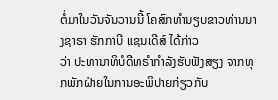ຕໍ່ມາໃນວັນຈັນວານນີ້ ໂຄສົກທຳນຽບຂາວທ່ານນາງຊາຣາ ຮັກກາບີ ແຊນເດີສ໌ ໄດ້ກ່າວ
ວ່າ ປະທານາທິບໍດີທຣໍາກຳລັງຮັບຟັງສຽງ ຈາກທຸກພັກຝ່າຍໃນການອະພິປາຍກ່ຽວກັບ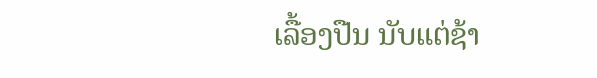ເລື້ອງປືນ ນັບແຕ່ຊ້າ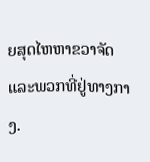ຍສຸດໄຫຫາຂວາຈັດ ແລະພວກທີ່ຢູ່ທາງກາງ.